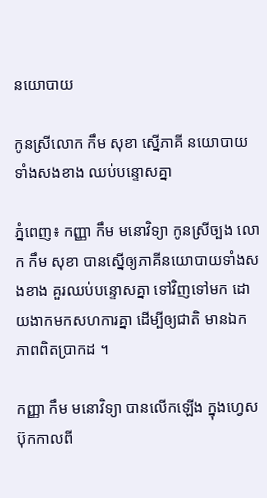នយោបាយ

កូនស្រីលោក កឹម សុខា ស្នើភាគី នយោបាយទាំងសងខាង ឈប់បន្ទោសគ្នា

ភ្នំពេញ៖ កញ្ញា កឹម មនោវិទ្យា កូនស្រីច្បង លោក កឹម សុខា បានស្នើឲ្យភាគីនយោបាយទាំងសងខាង គួរឈប់បន្ទោសគ្នា ទៅវិញទៅមក ដោយងាកមកសហការគ្នា ដើម្បីឲ្យជាតិ មានឯកភាពពិតប្រាកដ ។

កញ្ញា កឹម មនោវិទ្យា បានលើកឡើង ក្នុងហ្វេសប៊ុកកាលពី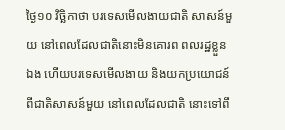ថ្ងៃ១០ វិច្ឆិកាថា បរទេសមើលងាយជាតិ សាសន៍មួយ នៅពេលដែលជាតិនោះមិនគោរព ពលរដ្ឋខ្លួនឯង ហើយបរទេសមើលងាយ និងយកប្រយោជន៍ ពីជាតិសាសន៍មួយ នៅពេលដែលជាតិ នោះទៅពឹ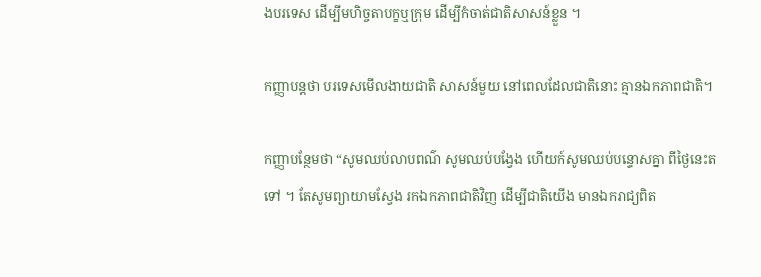ងបរទេស ដើម្បីមហិច្ចតាបក្ខឬក្រុម ដើម្បីកំចាត់ជាតិសាសន៍ខ្លួន ។

កញ្ញាបន្តថា បរទេសមើលងាយជាតិ សាសន៍មួយ នៅពេលដែលជាតិនោះ គ្មានឯកភាពជាតិ។

កញ្ញាបន្ថែមថា “សូមឈប់លាបពណ៌ សូមឈប់បង្វែង ហើយក៍សូមឈប់បន្ទោសគ្នា ពីថ្ងៃនេះតទៅ ។ តែសូមព្យាយាមស្វែង រកឯកភាពជាតិវិញ ដើម្បីជាតិយើង មានឯករាជ្យពិត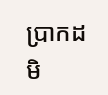ប្រាកដ មិ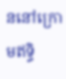ននៅក្រោមឥទ្ធិ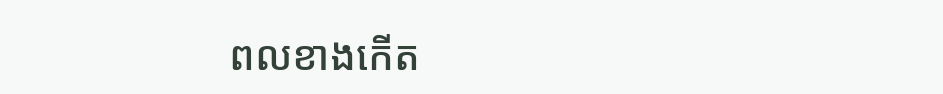ពលខាងកើត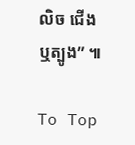លិច ជើង ឬត្បូង” ៕

To Top